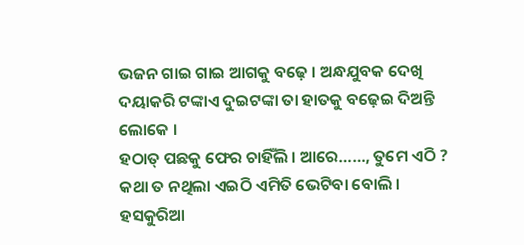ଭଜନ ଗାଇ ଗାଇ ଆଗକୁ ବଢ଼େ । ଅନ୍ଧଯୁବକ ଦେଖି ଦୟାକରି ଟଙ୍କାଏ ଦୁଇଟଙ୍କା ତା ହାତକୁ ବଢ଼େଇ ଦିଅନ୍ତି ଲୋକେ ।
ହଠାତ୍ ପଛକୁ ଫେର ଚାହିଁଲି । ଆରେ……, ତୁମେ ଏଠି ? କଥା ତ ନଥିଲା ଏଇଠି ଏମିତି ଭେଟିବା ବୋଲି ।
ହସକୁରିଆ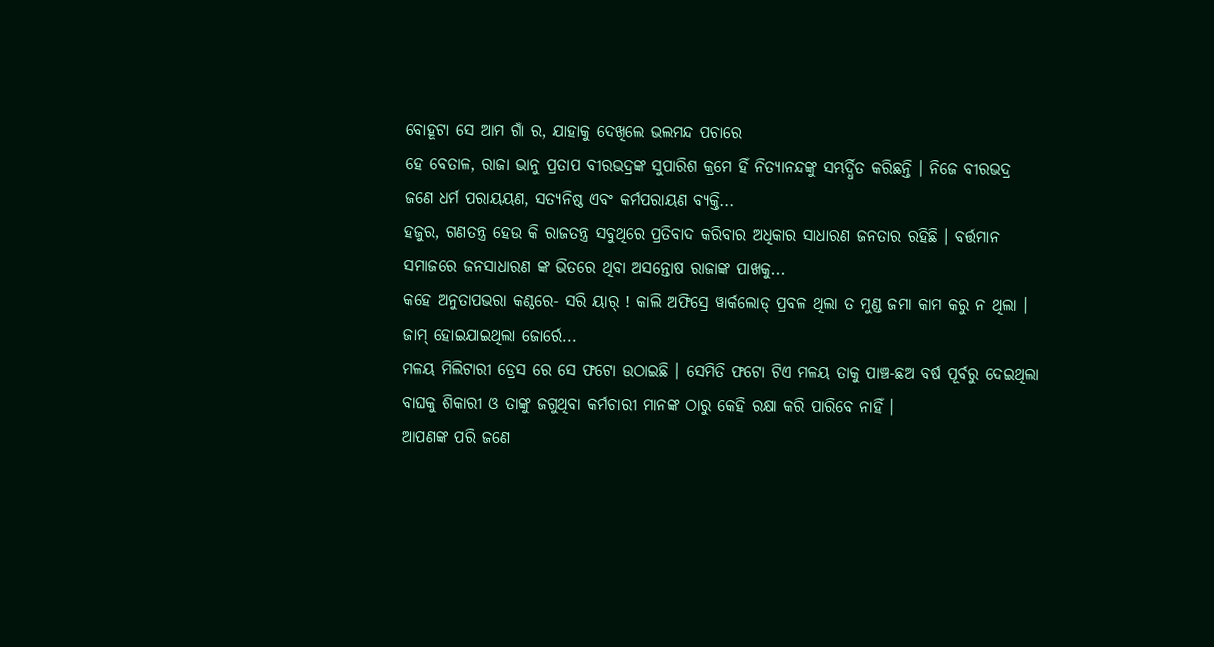ବୋହୂଟା ସେ ଆମ ଗାଁ ର, ଯାହାକୁ ଦେଖିଲେ ଭଲମନ୍ଦ ପଚାରେ
ହେ ବେତାଳ, ରାଜା ଭାନୁ ପ୍ରତାପ ବୀରଭଦ୍ରଙ୍କ ସୁପାରିଶ କ୍ରମେ ହିଁ ନିତ୍ୟାନନ୍ଦଙ୍କୁ ସମ୍ଭର୍ଦ୍ଧିତ କରିଛନ୍ତି । ନିଜେ ବୀରଭଦ୍ର ଜଣେ ଧର୍ମ ପରାୟୟଣ, ସତ୍ଯନିଷ୍ଠ ଏବଂ କର୍ମପରାୟଣ ବ୍ଯକ୍ତି...
ହଜୁର, ଗଣତନ୍ତ୍ର ହେଉ କି ରାଜତନ୍ତ୍ର ସବୁଥିରେ ପ୍ରତିବାଦ କରିବାର ଅଧିକାର ସାଧାରଣ ଜନତାର ରହିଛି । ବର୍ତ୍ତମାନ ସମାଜରେ ଜନସାଧାରଣ ଙ୍କ ଭିତରେ ଥିବା ଅସନ୍ତୋଷ ରାଜାଙ୍କ ପାଖକୁ...
କହେ ଅନୁତାପଭରା କଣ୍ଠରେ- ସରି ୟାର୍ ! କାଲି ଅଫିସ୍ରେ ୱାର୍କଲୋଡ୍ ପ୍ରବଳ ଥିଲା ତ ମୁଣ୍ଡ ଜମା କାମ କରୁ ନ ଥିଲା । ଜାମ୍ ହୋଇଯାଇଥିଲା ଜୋର୍ରେ...
ମଳୟ ମିଲିଟାରୀ ଡ୍ରେସ ରେ ସେ ଫଟୋ ଉଠାଇଛି । ସେମିତି ଫଟୋ ଟିଏ ମଳୟ ତାକୁ ପାଞ୍ଚ-ଛଅ ବର୍ଷ ପୂର୍ବରୁ ଦେଇଥିଲା
ବାଘକୁ ଶିକାରୀ ଓ ତାଙ୍କୁ ଜଗୁଥିବା କର୍ମଚାରୀ ମାନଙ୍କ ଠାରୁ କେହି ରକ୍ଷା କରି ପାରିବେ ନାହିଁ ।
ଆପଣଙ୍କ ପରି ଜଣେ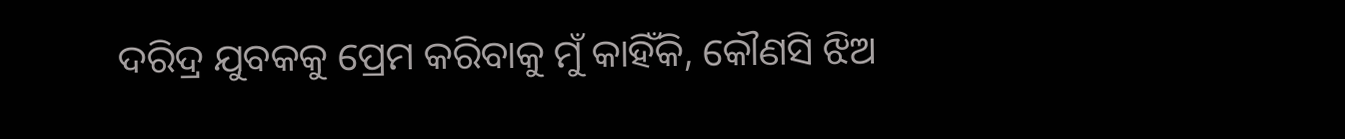ଦରିଦ୍ର ଯୁବକକୁ ପ୍ରେମ କରିବାକୁ ମୁଁ କାହିଁକି, କୌଣସି ଝିଅ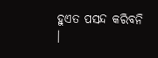ହୁଏତ ପସନ୍ଦ କରିବନି ।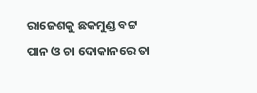ରାଜେଶକୁ ଛକମୁଣ୍ଡ ବଟ୍ଟ ପାନ ଓ ଚା ଦୋକାନରେ ତା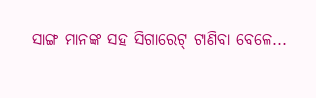ସାଙ୍ଗ ମାନଙ୍କ ସହ ସିଗାରେଟ୍ ଟାଣିବା ବେଳେ...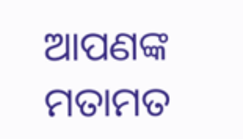ଆପଣଙ୍କ ମତାମତ